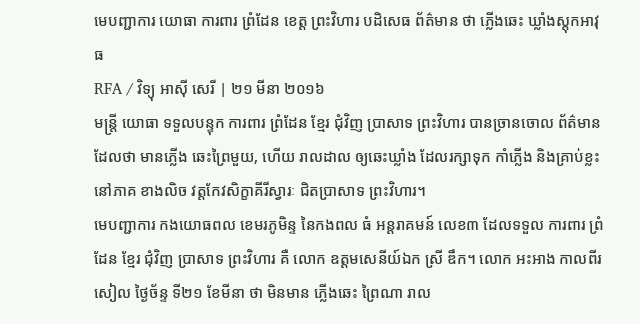មេបញ្ជាការ យោធា ការពារ ព្រំដែន ខេត្ត ព្រះវិហារ បដិសេធ ព័ត៌មាន ថា ភ្លើងឆេះ ឃ្លាំងស្ដុកអាវុធ
RFA / វិទ្យុ អាស៊ី សេរី | ២១ មីនា ២០១៦
មន្ត្រី យោធា ទទួលបន្ទុក ការពារ ព្រំដែន ខ្មែរ ជុំវិញ ប្រាសាទ ព្រះវិហារ បានច្រានចោល ព័ត៌មាន ដែលថា មានភ្លើង ឆេះព្រៃមួយ, ហើយ រាលដាល ឲ្យឆេះឃ្លាំង ដែលរក្សាទុក កាំភ្លើង និងគ្រាប់ខ្លះ នៅភាគ ខាងលិច វត្តកែវសិក្ខាគីរីស្វារៈ ជិតប្រាសាទ ព្រះវិហារ។
មេបញ្ជាការ កងយោធពល ខេមរភូមិន្ទ នៃកងពល ធំ អន្តរាគមន៍ លេខ៣ ដែលទទួល ការពារ ព្រំដែន ខ្មែរ ជុំវិញ ប្រាសាទ ព្រះវិហារ គឺ លោក ឧត្តមសេនីយ៍ឯក ស្រី ឌឹក។ លោក អះអាង កាលពីរសៀល ថ្ងៃច័ន្ទ ទី២១ ខែមីនា ថា មិនមាន ភ្លើងឆេះ ព្រៃណា រាល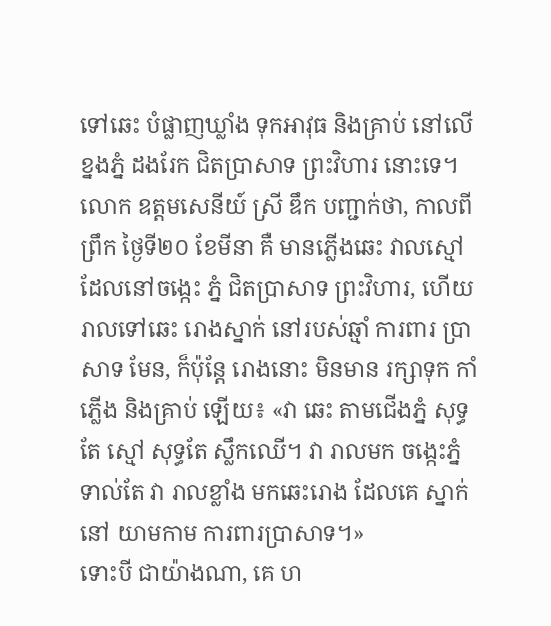ទៅឆេះ បំផ្លាញឃ្លាំង ទុកអាវុធ និងគ្រាប់ នៅលើខ្នងភ្នំ ដងរែក ជិតប្រាសាទ ព្រះវិហារ នោះទេ។ លោក ឧត្តមសេនីយ៍ ស្រី ឌឹក បញ្ជាក់ថា, កាលពីព្រឹក ថ្ងៃទី២០ ខែមីនា គឺ មានភ្លើងឆេះ វាលស្មៅ ដែលនៅចង្កេះ ភ្នំ ជិតប្រាសាទ ព្រះវិហារ, ហើយ រាលទៅឆេះ រោងស្នាក់ នៅរបស់ឆ្មាំ ការពារ ប្រាសាទ មែន, ក៏ប៉ុន្តែ រោងនោះ មិនមាន រក្សាទុក កាំភ្លើង និងគ្រាប់ ឡើយ៖ «វា ឆេះ តាមជើងភ្នំ សុទ្ធតែ ស្មៅ សុទ្ធតែ ស្លឹកឈើ។ វា រាលមក ចង្កេះភ្នំ ទាល់តែ វា រាលខ្លាំង មកឆេះរោង ដែលគេ ស្នាក់នៅ យាមកាម ការពារប្រាសាទ។»
ទោះបី ជាយ៉ាងណា, គេ ហ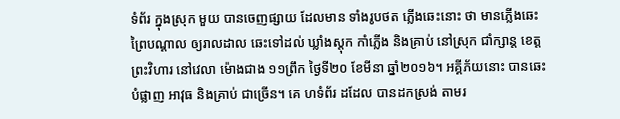ទំព័រ ក្នុងស្រុក មួយ បានចេញផ្សាយ ដែលមាន ទាំងរូបថត ភ្លើងឆេះនោះ ថា មានភ្លើងឆេះ ព្រៃបណ្ដាល ឲ្យរាលដាល ឆេះទៅដល់ ឃ្លាំងស្តុក កាំភ្លើង និងគ្រាប់ នៅស្រុក ជាំក្សាន្ត ខេត្ត ព្រះវិហារ នៅវេលា ម៉ោងជាង ១១ព្រឹក ថ្ងៃទី២០ ខែមីនា ឆ្នាំ២០១៦។ អគ្គីភ័យនោះ បានឆេះបំផ្លាញ អាវុធ និងគ្រាប់ ជាច្រើន។ គេ ហទំព័រ ដដែល បានដកស្រង់ តាមរ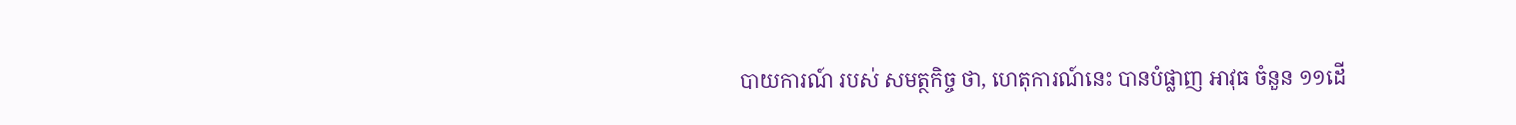បាយការណ៍ របស់ សមត្ថកិច្ច ថា, ហេតុការណ៍នេះ បានបំផ្លាញ អាវុធ ចំនួន ១១ដើ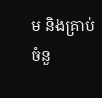ម និងគ្រាប់ ចំនួ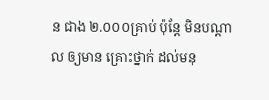ន ជាង ២.០០០គ្រាប់ ប៉ុន្តែ មិនបណ្ដាល ឲ្យមាន គ្រោះថ្នាក់ ដល់មនុ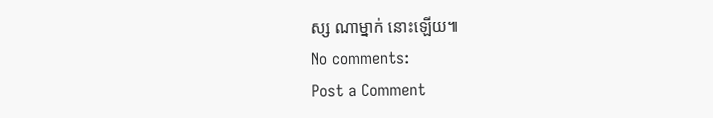ស្ស ណាម្នាក់ នោះឡើយ៕
No comments:
Post a Comment